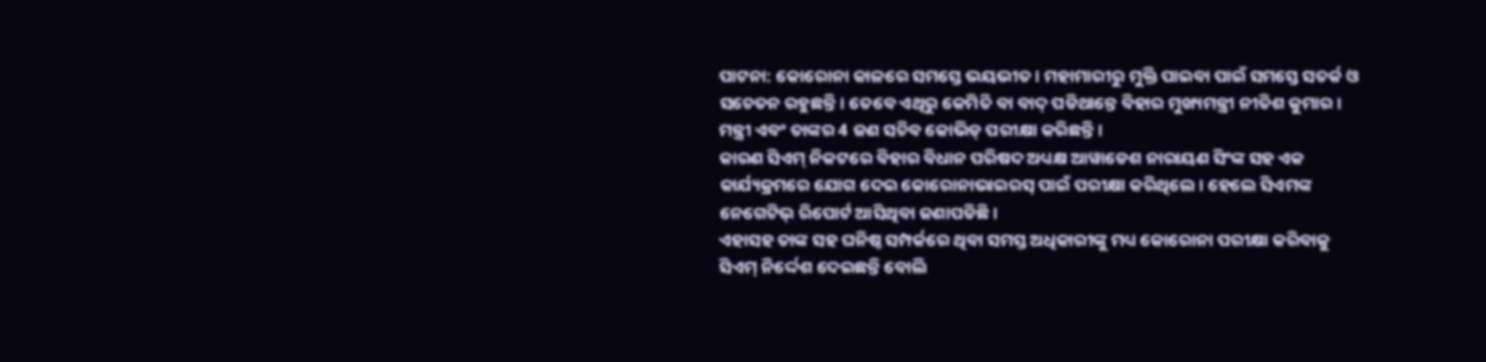ପାଟନା: କୋରୋନା କାଳରେ ସମସ୍ତେ ଭୟଭୀତ। ମହାମାରୀରୁ ମୁକ୍ତି ପାଇବା ପାଇଁ ସମସ୍ତେ ସତର୍କ ଓ ସଚେତନ ରହୁଛନ୍ତି। ତେବେ ଏଥିରୁ କେମିତି ବା ବାଦ୍ ପଡିଥାନ୍ତେ ବିହାର ମୁଖ୍ୟମନ୍ତ୍ରୀ ନୀତିଶ କୁମାର। ମନ୍ତ୍ରୀ ଏବଂ ତାଙ୍କର 4 ଜଣ ସଚିବ କୋଭିଡ୍ ପରୀକ୍ଷା କରିଛନ୍ତି।
କାରଣ ସିଏମ୍ ନିକଟରେ ବିହାର ବିଧାନ ପରିଷଦ ଅଧ୍ୟକ୍ଷ ଆୱାଡେଶ ନାରାୟଣ ସିଂଙ୍କ ସହ ଏକ କାର୍ଯ୍ୟକ୍ରମରେ ଯୋଗ ଦେଇ କୋରୋନାଭାଇରସ୍ ପାଇଁ ପରୀକ୍ଷା କରିଥିଲେ। ହେଲେ ସିଏମଙ୍କ ନେଗେଟିଭ୍ ରିପୋର୍ଟ ଆସିଥିବା ଜଣାପଡିଛି।
ଏହାସହ ତାଙ୍କ ସହ ଘନିଷ୍ଠ ସମ୍ପର୍କରେ ଥିବା ସମସ୍ତ ଅଧିକାରୀଙ୍କୁ ମଧ୍ୟ କୋରୋନା ପରୀକ୍ଷା କରିବାକୁ ସିଏମ୍ ନିର୍ଦ୍ଦେଶ ଦେଇଛନ୍ତି ବୋଲି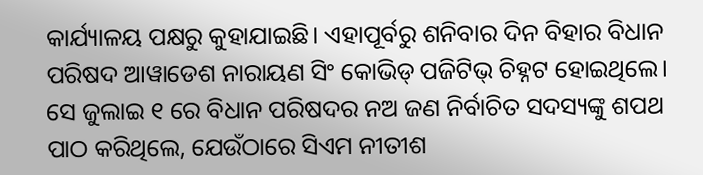କାର୍ଯ୍ୟାଳୟ ପକ୍ଷରୁ କୁହାଯାଇଛି। ଏହାପୂର୍ବରୁ ଶନିବାର ଦିନ ବିହାର ବିଧାନ ପରିଷଦ ଆୱାଡେଶ ନାରାୟଣ ସିଂ କୋଭିଡ୍ ପଜିଟିଭ୍ ଚିହ୍ନଟ ହୋଇଥିଲେ।
ସେ ଜୁଲାଇ ୧ ରେ ବିଧାନ ପରିଷଦର ନଅ ଜଣ ନିର୍ବାଚିତ ସଦସ୍ୟଙ୍କୁ ଶପଥ ପାଠ କରିଥିଲେ, ଯେଉଁଠାରେ ସିଏମ ନୀତୀଶ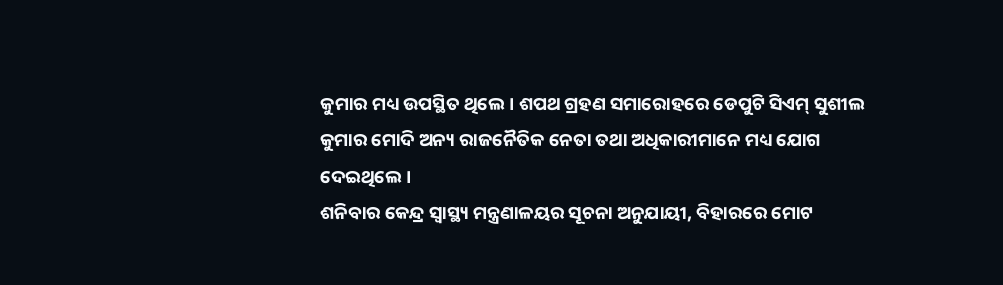କୁମାର ମଧ୍ୟ ଉପସ୍ଥିତ ଥିଲେ। ଶପଥ ଗ୍ରହଣ ସମାରୋହରେ ଡେପୁଟି ସିଏମ୍ ସୁଶୀଲ କୁମାର ମୋଦି ଅନ୍ୟ ରାଜନୈତିକ ନେତା ତଥା ଅଧିକାରୀମାନେ ମଧ୍ୟ ଯୋଗ ଦେଇଥିଲେ।
ଶନିବାର କେନ୍ଦ୍ର ସ୍ୱାସ୍ଥ୍ୟ ମନ୍ତ୍ରଣାଳୟର ସୂଚନା ଅନୁଯାୟୀ, ବିହାରରେ ମୋଟ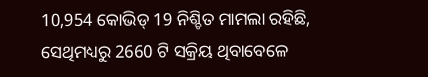10,954 କୋଭିଡ୍ 19 ନିଶ୍ଚିତ ମାମଲା ରହିଛି, ସେଥିମଧ୍ୟରୁ 2660 ଟି ସକ୍ରିୟ ଥିବାବେଳେ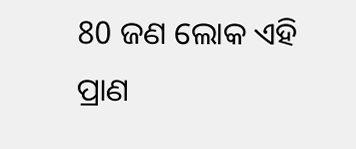80 ଜଣ ଲୋକ ଏହି ପ୍ରାଣ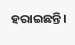ହରାଇଛନ୍ତି।